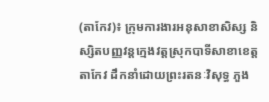(តាកែវ)៖ ក្រុមការងារអនុសាខាសិស្ស និស្សិតបញ្ញវន្តក្មេងវត្តស្រុកបាទីសាខាខេត្តតាកែវ ដឹកនាំដោយព្រះរតនៈវិសុទ្ធ ភួង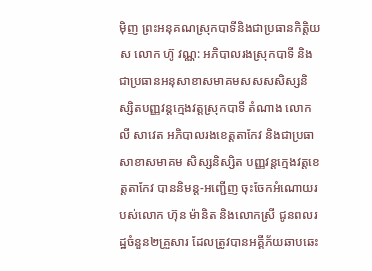ម៉ិញ ព្រះអនុគណស្រុកបាទីនិងជាប្រធានកិត្តិយស លោក ហ៊ូ វណ្ណ: អភិបាលរងស្រុកបាទី និងជាប្រធានអនុសាខាសមាគមសសសសិស្សនិស្សិតបញ្ញវន្ដក្មេងវត្តស្រុកបាទី តំណាង លោក លី សាវេត អភិបាលរងខេត្តតាកែវ និងជាប្រធាសាខាសមាគម សិស្សនិស្សិត បញ្ញវន្តក្មេងវត្តខេត្តតាកែវ បាននិមន្ត-អញ្ជើញ ចុះចែកអំណោយរបស់លោក ហ៊ុន ម៉ានិត និងលោកស្រី ជូនពលរដ្ឋចំនួន២គ្រួសារ ដែលត្រូវបានអគ្គីភ័យឆាបឆេះ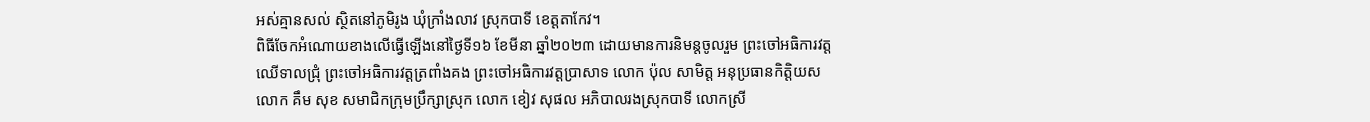អស់គ្មានសល់ ស្ថិតនៅភូមិរូង ឃុំក្រាំងលាវ ស្រុកបាទី ខេត្តតាកែវ។
ពិធីចែកអំណោយខាងលើធ្វើឡើងនៅថ្ងៃទី១៦ ខែមីនា ឆ្នាំ២០២៣ ដោយមានការនិមន្តចូលរួម ព្រះចៅអធិការវត្តឈើទាលជ្រុំ ព្រះចៅអធិការវត្តត្រពាំងគង ព្រះចៅអធិការវត្តប្រាសាទ លោក ប៉ុល សាមិត្ត អនុប្រធានកិត្តិយស លោក គឹម សុខ សមាជិកក្រុមប្រឹក្សាស្រុក លោក ខៀវ សុផល អភិបាលរងស្រុកបាទី លោកស្រី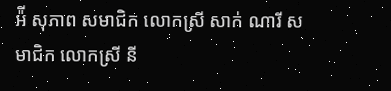អ៉ី សុភាព សមាជិក លោកស្រី សាក់ ណារី សមាជិក លោកស្រី នី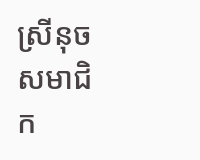ស្រីនុច សមាជិក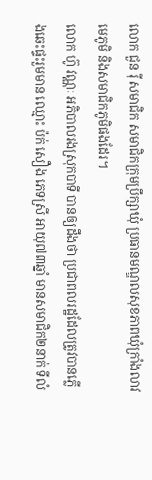លោក ជួន រ៉ី សមាជិក សមាជិកក្រុមប្រឹក្សាឃុំ ប្រធានមណ្ឌលសុខភាពឃុំក្រាំងលាវ មេភូមិ និងសមាជិកភូមិផងដែរ។
លោក ហ៊ូ វណ្ណៈ អភិបាលរងស្រុកបាទី បានឲ្យដឹងថា ប្រជាពលរដ្ឋដែលត្រូវបានភ្លើងឆេះផ្ទះរួមមាន ឈ្មោះ ប៉ក់ សឿង ភេទស្រី អាយុ៧៣ឆ្នាំ មានសមាជិក២នាក់ ទីលំ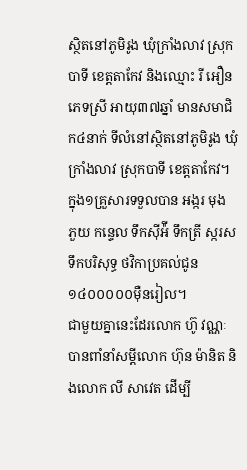ស្ថិតនៅភូមិរូង ឃុំក្រាំងលាវ ស្រុកបាទី ខេត្តតាកែវ និងឈ្មោះ រី អឿន ភេទស្រី អាយុ៣៧ឆ្នាំ មានសមាជិក៤នាក់ ទីលំនៅស្ថិតនៅភូមិរូង ឃុំក្រាំងលាវ ស្រុកបាទី ខេត្តតាកែវ។ ក្នុង១គ្រួសារទទួលបាន អង្ករ មុង ភួយ កន្ទេល ទឹកស៊ីអ៉ី ទឹកត្រី ស្ករស ទឹកបរិសុទ្ធ ថវិកាប្រគល់ជូន ១៤០០០០០ម៉ឺនរៀល។
ជាមួយគ្នានេះដែរលោក ហ៊ូ វណ្ណៈ បានពាំនាំសម្តីលោក ហ៊ុន ម៉ានិត និងលោក លី សាវេត ដើម្បី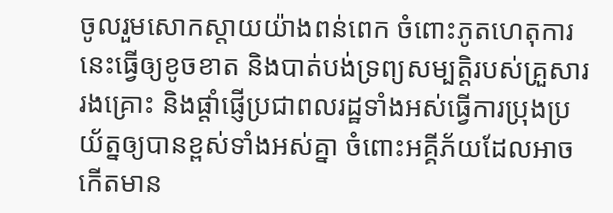ចូលរួមសោកស្តាយយ៉ាងពន់ពេក ចំពោះភូតហេតុការនេះធ្វើឲ្យខូចខាត និងបាត់បង់ទ្រព្យសម្បតិ្តរបស់គ្រួសាររងគ្រោះ និងផ្តាំផ្ញើប្រជាពលរដ្ឋទាំងអស់ធ្វើការប្រុងប្រយ័ត្នឲ្យបានខ្ពស់ទាំងអស់គ្នា ចំពោះអគ្គីភ័យដែលអាចកើតមាន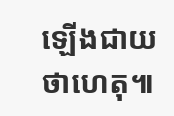ឡើងជាយថាហេតុ៕